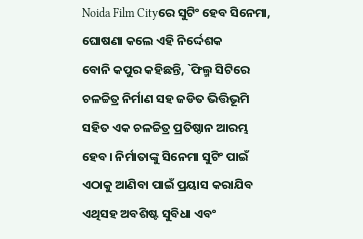Noida Film Cityରେ ସୁଟିଂ ହେବ ସିନେମା, ଘୋଷଣା କଲେ ଏହି ନିର୍ଦ୍ଦେଶକ
ବୋନି କପୁର କହିଛନ୍ତି, `ଫିଲ୍ମ ସିଟିରେ ଚଳଚ୍ଚିତ୍ର ନିର୍ମାଣ ସହ ଜଡିତ ଭିତ୍ତିଭୂମି ସହିତ ଏକ ଚଳଚ୍ଚିତ୍ର ପ୍ରତିଷ୍ଠାନ ଆରମ୍ଭ ହେବ। ନିର୍ମାତାଙ୍କୁ ସିନେମା ସୁଟିଂ ପାଇଁ ଏଠାକୁ ଆଣିବା ପାଇଁ ପ୍ରୟାସ କରାଯିବ ଏଥିସହ ଅବଶିଷ୍ଟ ସୁବିଧା ଏବଂ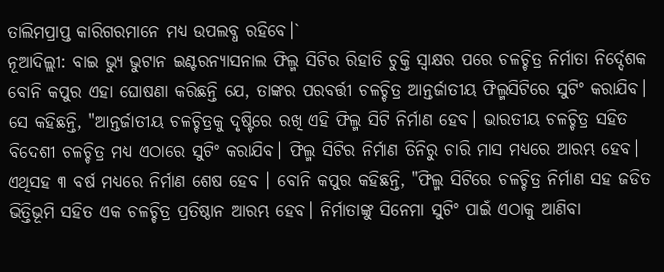ତାଲିମପ୍ରାପ୍ତ କାରିଗରମାନେ ମଧ୍ୟ ଉପଲବ୍ଧ ରହିବେ।`
ନୂଆଦିଲ୍ଲୀ: ବାଇ ଭ୍ୟୁ ଭୁଟାନ ଇଣ୍ଟରନ୍ୟାସନାଲ ଫିଲ୍ମ ସିଟିର ରିହାତି ଚୁକ୍ତି ସ୍ୱାକ୍ଷର ପରେ ଚଳଚ୍ଚିତ୍ର ନିର୍ମାତା ନିର୍ଦ୍ଦେଶକ ବୋନି କପୁର ଏହା ଘୋଷଣା କରିଛନ୍ତି ଯେ, ତାଙ୍କର ପରବର୍ତ୍ତୀ ଚଳଚ୍ଚିତ୍ର ଆନ୍ତର୍ଜାତୀୟ ଫିଲ୍ମସିଟିରେ ସୁଟିଂ କରାଯିବ। ସେ କହିଛନ୍ତି, "ଆନ୍ତର୍ଜାତୀୟ ଚଳଚ୍ଚିତ୍ରକୁ ଦୃଷ୍ଟିରେ ରଖି ଏହି ଫିଲ୍ମ ସିଟି ନିର୍ମାଣ ହେବ। ଭାରତୀୟ ଚଳଚ୍ଚିତ୍ର ସହିତ ବିଦେଶୀ ଚଳଚ୍ଚିତ୍ର ମଧ୍ୟ ଏଠାରେ ସୁଟିଂ କରାଯିବ। ଫିଲ୍ମ ସିଟିର ନିର୍ମାଣ ତିନିରୁ ଚାରି ମାସ ମଧ୍ୟରେ ଆରମ୍ଭ ହେବ। ଏଥିସହ ୩ ବର୍ଷ ମଧ୍ୟରେ ନିର୍ମାଣ ଶେଷ ହେବ । ବୋନି କପୁର କହିଛନ୍ତି, "ଫିଲ୍ମ ସିଟିରେ ଚଳଚ୍ଚିତ୍ର ନିର୍ମାଣ ସହ ଜଡିତ ଭିତ୍ତିଭୂମି ସହିତ ଏକ ଚଳଚ୍ଚିତ୍ର ପ୍ରତିଷ୍ଠାନ ଆରମ୍ଭ ହେବ। ନିର୍ମାତାଙ୍କୁ ସିନେମା ସୁଟିଂ ପାଇଁ ଏଠାକୁ ଆଣିବା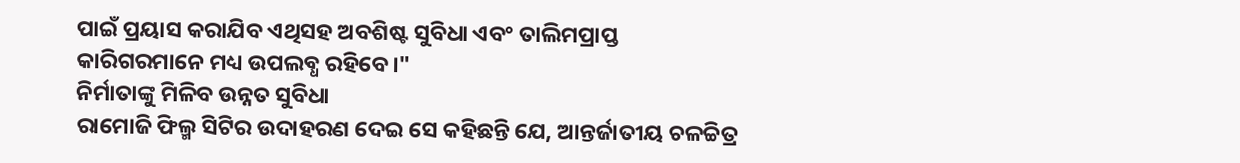ପାଇଁ ପ୍ରୟାସ କରାଯିବ ଏଥିସହ ଅବଶିଷ୍ଟ ସୁବିଧା ଏବଂ ତାଲିମପ୍ରାପ୍ତ କାରିଗରମାନେ ମଧ୍ୟ ଉପଲବ୍ଧ ରହିବେ।"
ନିର୍ମାତାଙ୍କୁ ମିଳିବ ଉନ୍ନତ ସୁବିଧା
ରାମୋଜି ଫିଲ୍ମ ସିଟିର ଉଦାହରଣ ଦେଇ ସେ କହିଛନ୍ତି ଯେ, ଆନ୍ତର୍ଜାତୀୟ ଚଳଚ୍ଚିତ୍ର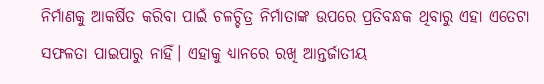ନିର୍ମାଣକୁ ଆକର୍ଷିତ କରିବା ପାଇଁ ଚଳଚ୍ଚିତ୍ର ନିର୍ମାତାଙ୍କ ଉପରେ ପ୍ରତିବନ୍ଧକ ଥିବାରୁ ଏହା ଏତେଟା ସଫଳତା ପାଇପାରୁ ନାହିଁ। ଏହାକୁ ଧ୍ୟାନରେ ରଖି ଆନ୍ତର୍ଜାତୀୟ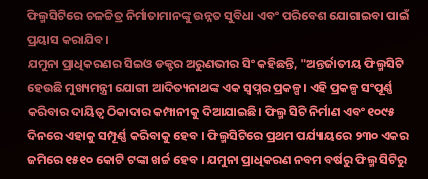ଫିଲ୍ମସିଟିରେ ଚଳଚ୍ଚିତ୍ର ନିର୍ମାତାମାନଙ୍କୁ ଉନ୍ନତ ସୁବିଧା ଏବଂ ପରିବେଶ ଯୋଗାଇବା ପାଇଁ ପ୍ରୟାସ କରାଯିବ।
ଯମୁନା ପ୍ରାଧିକରଣର ସିଇଓ ଡକ୍ଟର ଅରୁଣଭୀର ସିଂ କହିଛନ୍ତି, "ଅନ୍ତର୍ଜାତୀୟ ଫିଲ୍ମସିଟି ହେଉଛି ମୁଖ୍ୟମନ୍ତ୍ରୀ ଯୋଗୀ ଆଦିତ୍ୟନାଥଙ୍କ ଏକ ସ୍ୱପ୍ନର ପ୍ରକଳ୍ପ। ଏହି ପ୍ରକଳ୍ପ ସଂପୂର୍ଣ୍ଣ କରିବାର ଦାୟିତ୍ୱ ଠିକାଦାର କମ୍ପାନୀକୁ ଦିଆଯାଇଛି। ଫିଲ୍ମ ସିଟି ନିର୍ମାଣ ଏବଂ ୧୦୯୫ ଦିନରେ ଏହାକୁ ସମ୍ପୂର୍ଣ୍ଣ କରିବାକୁ ହେବ । ଫିଲ୍ମସିଟିରେ ପ୍ରଥମ ପର୍ଯ୍ୟାୟରେ ୨୩୦ ଏକର ଜମିରେ ୧୫୧୦ କୋଟି ଟଙ୍କା ଖର୍ଚ୍ଚ ହେବ । ଯମୁନା ପ୍ରାଧିକରଣ ନବମ ବର୍ଷରୁ ଫିଲ୍ମ ସିଟିରୁ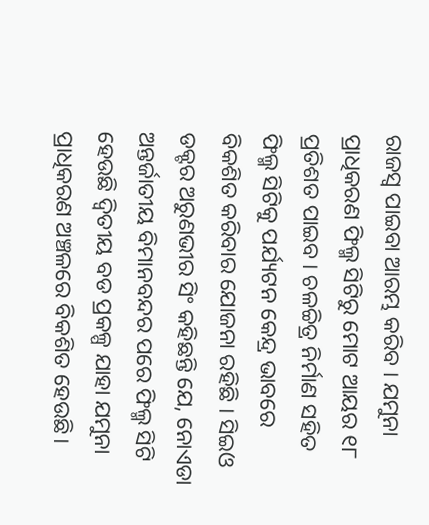ରାଜସ୍ୱ ପାଇବା ଆରମ୍ଭ କରିବ । ଯମୁନା ପ୍ରାଧିକରଣ ଫିଲ୍ମ ସିଟିରୁ ମୋଟ ଆୟର ୧୮ ପ୍ରତିଶତ ପାଇବ । ଚଳଚ୍ଚିତ୍ର ନିର୍ମାଣ ସହିତ ଫିଲ୍ମ ସିଟିକୁ ପର୍ଯ୍ୟଟନ କେନ୍ଦ୍ର ଭାବରେ ବିକଶିତ କରିବାର ଯୋଜନା ରହିଛି । ସିଇଓ ଡକ୍ଟର ଅରୁଣଭୀର ସିଂ କହିଛନ୍ତି ଯେ, ନୋଏଡା ଅନ୍ତର୍ଜାତୀୟ ବିମାନବନ୍ଦର ପରେ ଫିଲ୍ମ ସିଟି ହେଉଛି ଦ୍ୱିତୀୟ ବଡ ପ୍ରକଳ୍ପ ଯାହା ଯମୁନା ପ୍ରାଧିକରଣ ଅଞ୍ଚଳରେ ବିକଶିତ ହେଉଛି।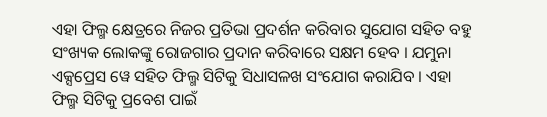ଏହା ଫିଲ୍ମ କ୍ଷେତ୍ରରେ ନିଜର ପ୍ରତିଭା ପ୍ରଦର୍ଶନ କରିବାର ସୁଯୋଗ ସହିତ ବହୁ ସଂଖ୍ୟକ ଲୋକଙ୍କୁ ରୋଜଗାର ପ୍ରଦାନ କରିବାରେ ସକ୍ଷମ ହେବ । ଯମୁନା ଏକ୍ସପ୍ରେସ ୱେ ସହିତ ଫିଲ୍ମ ସିଟିକୁ ସିଧାସଳଖ ସଂଯୋଗ କରାଯିବ । ଏହା ଫିଲ୍ମ ସିଟିକୁ ପ୍ରବେଶ ପାଇଁ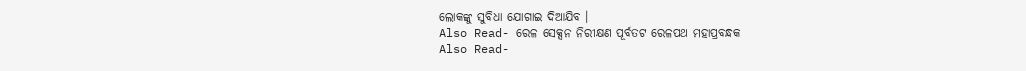ଲୋକଙ୍କୁ ସୁବିଧା ଯୋଗାଇ ଦିଆଯିବ ।
Also Read- ରେଳ ସେକ୍ସନ ନିରୀକ୍ଷଣ ପୂର୍ବତଟ ରେଳପଥ ମହାପ୍ରବନ୍ଧକ
Also Read-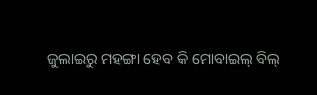ଜୁଲାଇରୁ ମହଙ୍ଗା ହେବ କି ମୋବାଇଲ୍ ବିଲ୍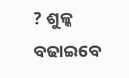? ଶୁଳ୍କ ବଢାଇବେ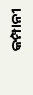କମ୍ପାନୀ